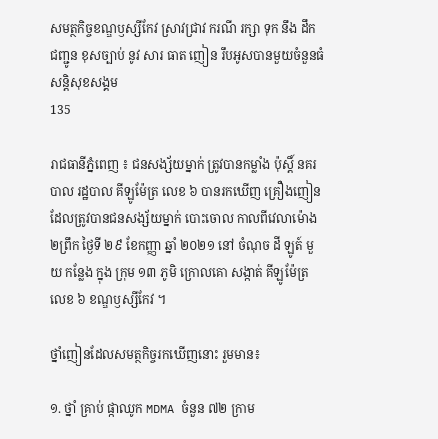សមត្ថកិច្ចខណ្ឌឫស្សីកែវ ស្រាវជ្រាវ ករណី រក្សា ទុក នឹង ដឹក ជញ្ជូន ខុសច្បាប់ នូវ សារ ធាត ញៀន រឹបអូសបានមួយចំនួនធំ
សន្តិសុខសង្គម
135

រាជធានីភ្នំពេញ ៖ ជនសង្ស័យម្នាក់ ត្រូវបានកម្លាំង ប៉ុស្តិ៍ នគរបាល រដ្ឋបាល គីឡូម៉ែត្រ លេខ ៦ បានរកឃើញ គ្រឿងញៀន ដែលត្រូវបានជនសង្ស័យម្នាក់ បោះចោល កាលពីវេលាម៉ោង ២ព្រឹក ថ្ងៃទី ២៩ ខែកញ្ញា ឆ្នាំ ២០២១ នៅ ចំណុច ដី ឡូត៍ មួយ កន្លែង ក្នុង ក្រុម ១៣ ភូមិ ក្រោលគោ សង្កាត់ គីឡូម៉ែត្រ លេខ ៦ ខណ្ឌឫស្សីកែវ ។

ថ្នាំញៀនដែលសមត្ថកិច្ចរកឃើញនោះ រួមមាន៖

១. ថ្នាំ គ្រាប់ ផ្កាឈូក MDMA ចំនួន ៧២ ក្រាម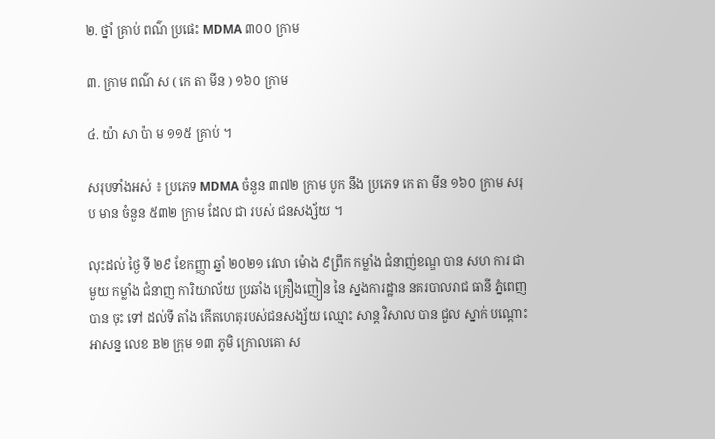២. ថ្នាំ គ្រាប់ ពណ៌ ប្រផេះ MDMA ៣០០ ក្រាម

៣. ក្រាម ពណ៌ ស ( កេ តា មីន ) ១៦០ ក្រាម

៤. យ៉ា សា ប៉ា ម ១១៥ គ្រាប់ ។

សរុបទាំងអស់ ៖ ប្រភេទ MDMA ចំនួន ៣៧២ ក្រាម បូក នឹង ប្រភេទ កេ តា មីន ១៦០ ក្រាម សរុប មាន ចំនួន ៥៣២ ក្រាម ដែល ជា របស់ ជនសង្ស័យ ។

លុះដល់ ថ្ងៃ ទី ២៩ ខែកញ្ញា ឆ្នាំ ២០២១ វេលា ម៉ោង ៩ព្រឹក កម្លាំង ជំនាញ់ខណ្ឌ បាន សហ ការ ជាមួយ កម្លាំង ជំនាញ ការិយាល័យ ប្រឆាំង គ្រឿងញៀន នៃ ស្នងការដ្ឋាន នគរបាលរាជ ធានី ភ្នំពេញ បាន ចុះ ទៅ ដល់ទី តាំង កើតហេតុរបស់ជនសង្ស័យ ឈ្មោះ សាន្ត វិសាល បាន ជួល ស្នាក់ បណ្ដោះអាសន្ន លេខ B២ ក្រុម ១៣ ភូមិ ក្រោលគោ ស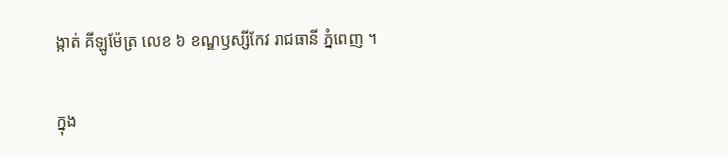ង្កាត់ គីឡូម៉ែត្រ លេខ ៦ ខណ្ឌឫស្សីកែវ រាជធានី ភ្នំពេញ ។

ក្នុង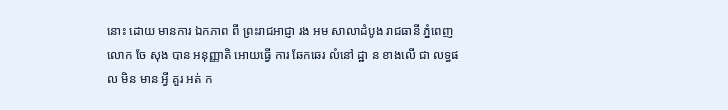នោះ ដោយ មានការ ឯកភាព ពី ព្រះរាជអាជ្ញា រង អម សាលាដំបូង រាជធានី ភ្នំពេញ លោក ចែ សុង បាន អនុញ្ញាតិ អោយធ្វើ ការ ឆែកឆេរ លំនៅ ដ្ឋា ន ខាងលើ ជា លទ្ធផល មិន មាន អ្វី គួរ អត់ ក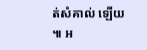ត់សំគាល់ ឡើយ ៕ អ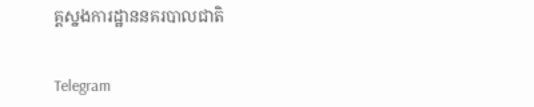គ្គស្នងការដ្ឋាននគរបាលជាតិ


Telegram